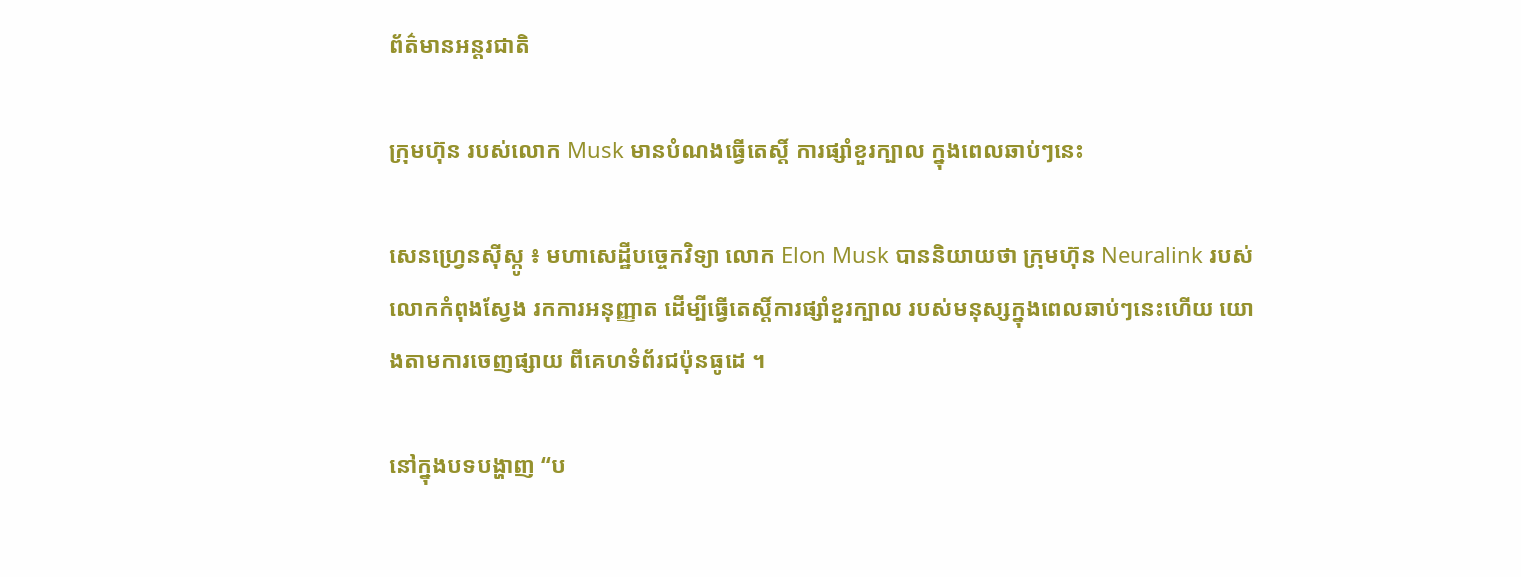ព័ត៌មានអន្តរជាតិ

ក្រុមហ៊ុន របស់លោក Musk មានបំណងធ្វើតេស្តិ៍ ការផ្សាំខួរក្បាល ក្នុងពេលឆាប់ៗនេះ

សេនហ្វ្រេនស៊ីស្កូ ៖ មហាសេដ្ឋីបច្ចេកវិទ្យា លោក Elon Musk បាននិយាយថា ក្រុមហ៊ុន Neuralink របស់លោកកំពុងស្វែង រកការអនុញ្ញាត ដើម្បីធ្វើតេស្តិ៍ការផ្សាំខួរក្បាល របស់មនុស្សក្នុងពេលឆាប់ៗនេះហើយ យោងតាមការចេញផ្សាយ ពីគេហទំព័រជប៉ុនធូដេ ។

នៅក្នុងបទបង្ហាញ “ប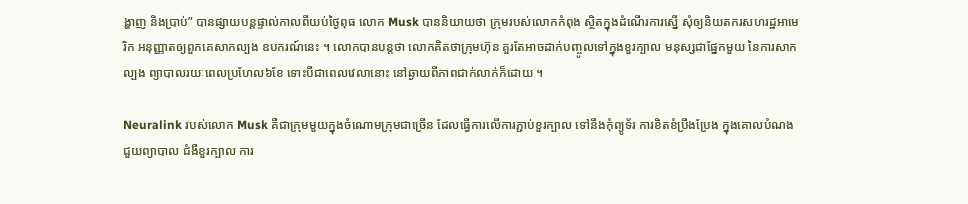ង្ហាញ និងប្រាប់” បានផ្សាយបន្តផ្ទាល់កាលពីយប់ថ្ងៃពុធ លោក Musk បាននិយាយថា ក្រុមរបស់លោកកំពុង ស្ថិតក្នុងដំណើរការស្នើ សុំឲ្យនិយតករសហរដ្ឋអាមេរិក អនុញ្ញាតឲ្យពួកគេសាកល្បង ឧបករណ៍នេះ ។ លោកបានបន្តថា លោកគិតថាក្រុមហ៊ុន គួរតែអាចដាក់បញ្ចូលទៅក្នុងខួរក្បាល មនុស្សជាផ្នែកមួយ នៃការសាកល្បង ព្យាបាលរយៈពេលប្រហែល៦ខែ ទោះបីជាពេលវេលានោះ នៅឆ្ងាយពីភាពជាក់លាក់ក៏ដោយ ។

Neuralink របស់លោក Musk គឺជាក្រុមមួយក្នុងចំណោមក្រុមជាច្រើន ដែលធ្វើការលើការភ្ជាប់ខួរក្បាល ទៅនឹងកុំព្យូទ័រ ការខិតខំប្រឹងប្រែង ក្នុងគោលបំណងជួយព្យាបាល ជំងឺខួរក្បាល ការ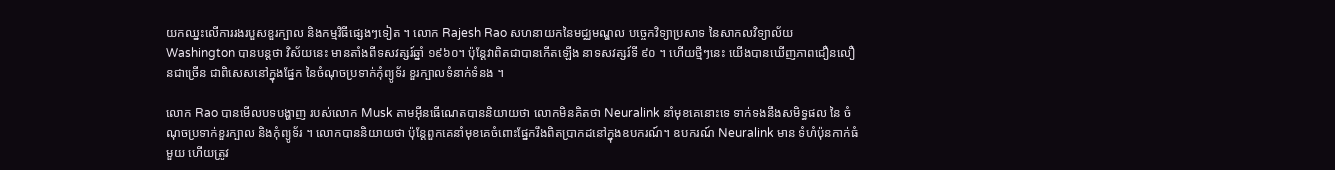យកឈ្នះលើការរងរបួសខួរក្បាល និងកម្មវិធីផ្សេងៗទៀត ។ លោក Rajesh Rao សហនាយកនៃមជ្ឈមណ្ឌល បច្ចេកវិទ្យាប្រសាទ នៃសាកលវិទ្យាល័យ Washington បានបន្តថា វិស័យនេះ មានតាំងពីទសវត្សរ៍ឆ្នាំ ១៩៦០។ ប៉ុន្តែវាពិតជាបានកើតឡើង នាទសវត្សរ៍ទី ៩០ ។ ហើយថ្មីៗនេះ យើងបានឃើញភាពជឿនលឿនជាច្រើន ជាពិសេសនៅក្នុងផ្នែក នៃចំណុចប្រទាក់កុំព្យូទ័រ ខួរក្បាលទំនាក់ទំនង ។

លោក Rao បានមើលបទបង្ហាញ របស់លោក Musk តាមអ៊ីនធើណេតបាននិយាយថា លោកមិនគិតថា Neuralink នាំមុខគេនោះទេ ទាក់ទងនឹងសមិទ្ធផល នៃ ចំណុចប្រទាក់ខួរក្បាល និងកុំព្យូទ័រ ។ លោកបាននិយាយថា ប៉ុន្តែពួកគេនាំមុខគេចំពោះផ្នែករឹងពិតប្រាកដនៅក្នុងឧបករណ៍។ ឧបករណ៍ Neuralink មាន ទំហំប៉ុនកាក់ធំមួយ ហើយត្រូវ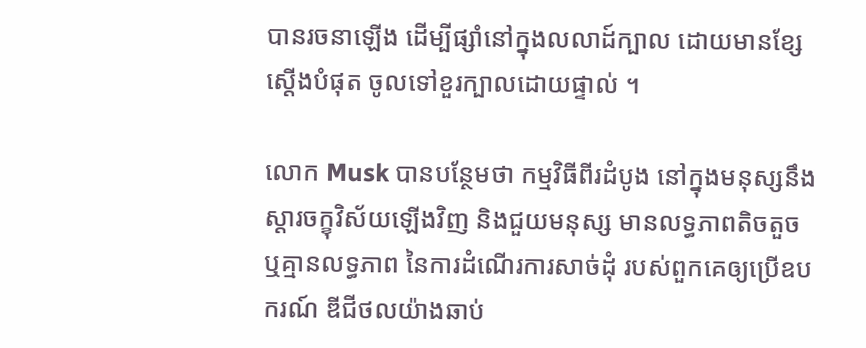បានរចនាឡើង ដើម្បីផ្សាំនៅក្នុងលលាដ៍ក្បាល ដោយមានខ្សែស្តើងបំផុត ចូលទៅខួរក្បាលដោយផ្ទាល់ ។

លោក Musk បានបន្ថែមថា កម្មវិធីពីរដំបូង នៅក្នុងមនុស្សនឹងស្តារចក្ខុវិស័យឡើងវិញ និងជួយមនុស្ស មានលទ្ធភាពតិចតួច ឬគ្មានលទ្ធភាព នៃការដំណើរការសាច់ដុំ របស់ពួកគេឲ្យប្រើឧបករណ៍ ឌីជីថលយ៉ាងឆាប់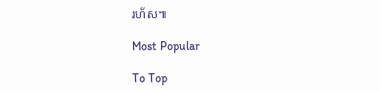រហ័ស៕

Most Popular

To Top